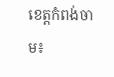ខេត្តកំពង់ចាម៖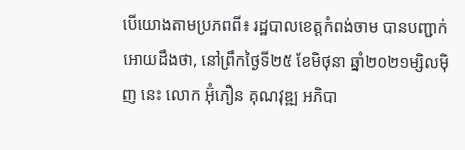បើយោងតាមប្រភពពី៖ រដ្ឋបាលខេត្តកំពង់ចាម បានបញ្ជាក់អោយដឹងថា, នៅព្រឹកថ្ងៃទី២៥ ខែមិថុនា ឆ្នាំ២០២១ម្សិលមុិញ នេះ លោក អ៊ុំភឿន គុណវុឌ្ឍ អភិបា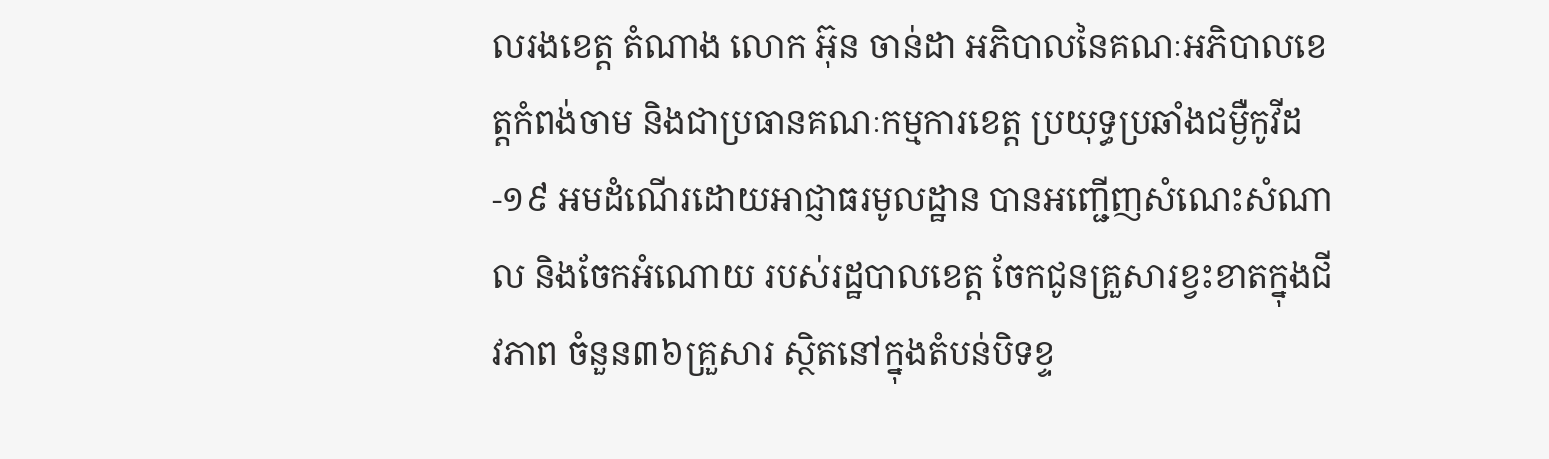លរងខេត្ត តំណាង លោក អ៊ុន ចាន់ដា អភិបាលនៃគណៈអភិបាលខេត្តកំពង់ចាម និងជាប្រធានគណៈកម្មការខេត្ត ប្រយុទ្ធប្រឆាំងជម្ងឺកូវីដ-១៩ អមដំណើរដោយអាជ្ញាធរមូលដ្ឋាន បានអញ្ជើញសំណេះសំណាល និងចែកអំណោយ របស់រដ្ឋបាលខេត្ត ចែកជូនគ្រួសារខ្វះខាតក្នុងជីវភាព ចំនួន៣៦គ្រួសារ ស្ថិតនៅក្នុងតំបន់បិទខ្ទ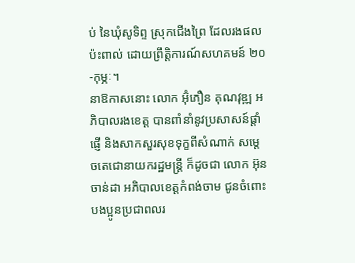ប់ នៃឃុំសូទិព្ទ ស្រុកជើងព្រៃ ដែលរងផលប៉ះពាល់ ដោយព្រឹត្តិការណ៍សហគមន៍ ២០-កុម្ភៈ។
នាឱកាសនោះ លោក អ៊ុំភឿន គុណវុឌ្ឍ អភិបាលរងខេត្ត បានពាំនាំនូវប្រសាសន៍ផ្ដាំផ្ញើ និងសាកសួរសុខទុក្ខពីសំណាក់ សម្ដេចតេជោនាយករដ្ឋមន្ត្រី ក៏ដូចជា លោក អ៊ុន ចាន់ដា អភិបាលខេត្តកំពង់ចាម ជូនចំពោះ បងប្អូនប្រជាពលរ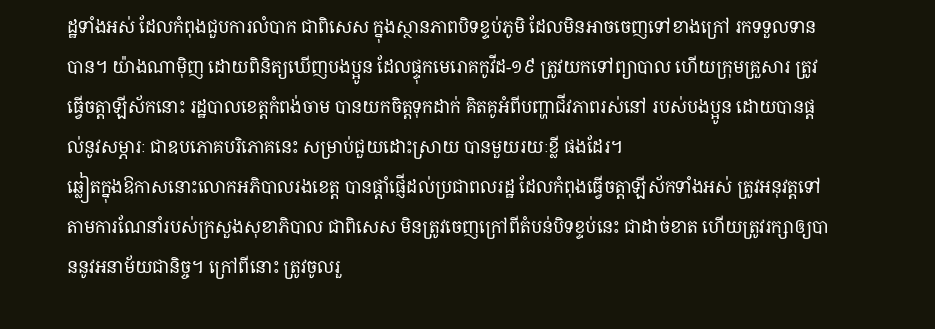ដ្ឋទាំងអស់ ដែលកំពុងជួបការលំបាក ជាពិសេស ក្នុងស្ថានភាពបិទខ្ទប់ភូមិ ដែលមិនអាចចេញទៅខាងក្រៅ រកទទួលទានបាន។ យ៉ាងណាម៉ិញ ដោយពិនិត្យឃើញបងប្អូន ដែលផ្ទុកមេរោគកូវីដ-១៩ ត្រូវយកទៅព្យាបាល ហើយក្រុមគ្រួសារ ត្រូវធ្វើចត្តាឡីស័កនោះ រដ្ឋបាលខេត្តកំពង់ចាម បានយកចិត្តទុកដាក់ គិតគូអំពីបញ្ហាជីវភាពរស់នៅ របស់បងប្អូន ដោយបានផ្តល់នូវសម្ភារៈ ជាឧបភោគបរិភោគនេះ សម្រាប់ជួយដោះស្រាយ បានមួយរយៈខ្លី ផងដែរ។
ឆ្លៀតក្នុងឱកាសនោះលោកអភិបាលរងខេត្ត បានផ្តាំផ្ញើដល់ប្រជាពលរដ្ឋ ដែលកំពុងធ្វើចត្តាឡីស័កទាំងអស់ ត្រូវអនុវត្តទៅតាមការណែនាំរបស់ក្រសួងសុខាភិបាល ជាពិសេស មិនត្រូវចេញក្រៅពីតំបន់បិទខ្ទប់នេះ ជាដាច់ខាត ហើយត្រូវរក្សាឲ្យបាននូវអនាម័យជានិច្ច។ ក្រៅពីនោះ ត្រូវចូលរួ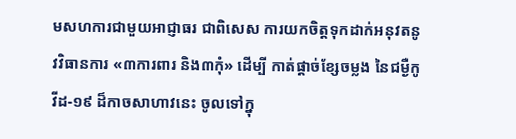មសហការជាមួយអាជ្ញាធរ ជាពិសេស ការយកចិត្តទុកដាក់អនុវតនូវវិធានការ «៣ការពារ និង៣កុំ» ដើម្បី កាត់ផ្ដាច់ខ្សែចម្លង នៃជម្ងឺកូវីដ-១៩ ដ៏កាចសាហាវនេះ ចូលទៅក្នុ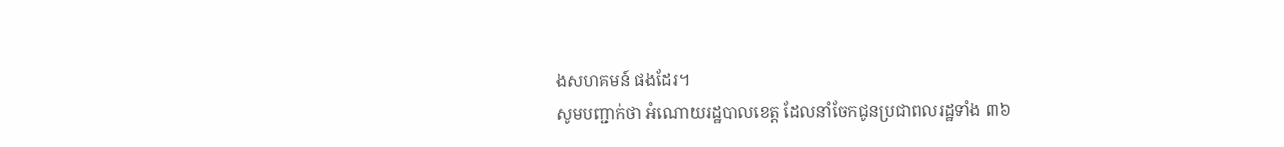ងសហគមន៍ ផងដែរ។
សូមបញ្ជាក់ថា អំណោយរដ្ឋបាលខេត្ត ដែលនាំចែកជូនប្រជាពលរដ្ឋទាំង ៣៦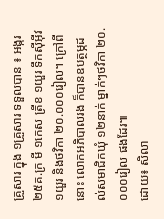គ្រួសារ ក្នុង ១គ្រួសារ ទទួលបាន ៖ អង្ករ ២៥គ.ក្រ មី ១កេស ត្រីខ ១យួរ ទឹកស៊ីអុីវ ១យួរ និងថវិកា ២០.០០០រៀល។ ក្រៅពីនោះ លោកអភិបាលរង ក៏បានឧបត្ថម្ភដល់សមាជិកឃុំ ១២នាក់ ម្នាក់ៗថវិកា ២០.០០០រៀល ផងដែរ៕
ដោយ៖ សិលា